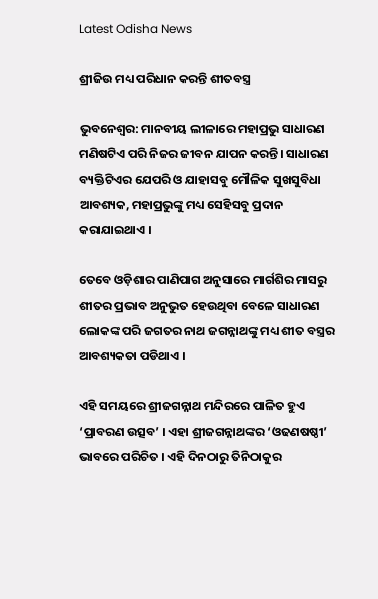Latest Odisha News

ଶ୍ରୀଜିଉ ମଧ୍ୟ ପରିଧାନ କରନ୍ତି ଶୀତବସ୍ତ୍ର

ଭୁବନେଶ୍ୱର: ମାନବୀୟ ଲୀଳାରେ ମହାପ୍ରଭୁ ସାଧାରଣ ମଣିଷଟିଏ ପରି ନିଜର ଜୀବନ ଯାପନ କରନ୍ତି। ସାଧାରଣ ବ୍ୟକ୍ତିଟିଏର ଯେପରି ଓ ଯାହାସବୁ ମୌଳିକ ସୁଖସୁବିଧା ଆବଶ୍ୟକ, ମହାପ୍ରଭୁଙ୍କୁ ମଧ୍ୟ ସେହିସବୁ ପ୍ରଦାନ କରାଯାଇଥାଏ ।

ତେବେ ଓଡ଼ିଶାର ପାଣିପାଗ ଅନୁସାରେ ମାର୍ଗଶିର ମାସରୁ ଶୀତର ପ୍ରଭାବ ଅନୁଭୁତ ହେଉଥିବା ବେଳେ ସାଧାରଣ ଲୋକଙ୍କ ପରି ଜଗତର ନାଥ ଜଗନ୍ନାଥଙ୍କୁ ମଧ୍ୟ ଶୀତ ବସ୍ତ୍ରର ଆବଶ୍ୟକତା ପଡିଥାଏ ।

ଏହି ସମୟରେ ଶ୍ରୀଜଗନ୍ନାଥ ମନ୍ଦିରରେ ପାଳିତ ହୁଏ ‘ପ୍ରାବରଣ ଉତ୍ସବ’ । ଏହା ଶ୍ରୀଜଗନ୍ନାଥଙ୍କର ‘ଓଢଣଷଷ୍ଠୀ’ ଭାବରେ ପରିଚିତ । ଏହି ଦିନଠାରୁ ତିନିଠାକୁର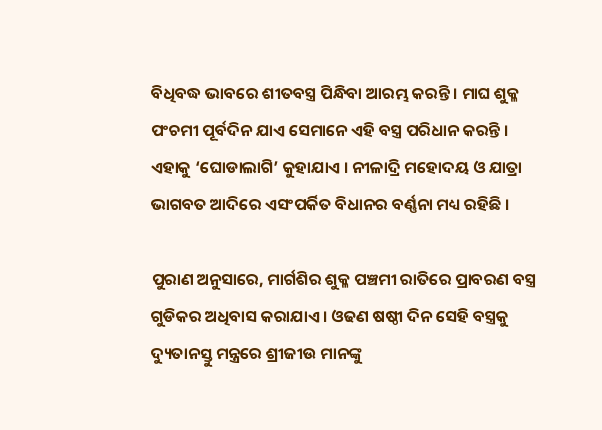ବିଧିବଦ୍ଧ ଭାବରେ ଶୀତବସ୍ତ୍ର ପିନ୍ଧିବା ଆରମ୍ଭ କରନ୍ତି । ମାଘ ଶୁକ୍ଳ ପଂଚମୀ ପୂର୍ବଦିନ ଯାଏ ସେମାନେ ଏହି ବସ୍ତ୍ର ପରିଧାନ କରନ୍ତି । ଏହାକୁ ‘ଘୋଡାଲାଗି’ କୁହାଯାଏ । ନୀଳାଦ୍ରି ମହୋଦୟ ଓ ଯାତ୍ରା ଭାଗବତ ଆଦିରେ ଏସଂପର୍କିତ ବିଧାନର ବର୍ଣ୍ଣନା ମଧ୍ୟ ରହିଛି ।

ପୁରାଣ ଅନୁସାରେ, ମାର୍ଗଶିର ଶୁକ୍ଳ ପଞ୍ଚମୀ ରାତିରେ ପ୍ରାବରଣ ବସ୍ତ୍ର ଗୁଡିକର ଅଧିବାସ କରାଯାଏ । ଓଢଣ ଷଷ୍ଠୀ ଦିନ ସେହି ବସ୍ତ୍ରକୁ ଦ୍ୟୁତାନସ୍ତୁ ମନ୍ତ୍ରରେ ଶ୍ରୀଜୀଉ ମାନଙ୍କୁ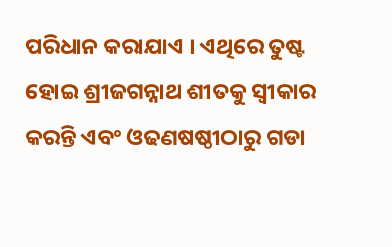ପରିଧାନ କରାଯାଏ । ଏଥିରେ ତୁଷ୍ଟ ହୋଇ ଶ୍ରୀଜଗନ୍ନାଥ ଶୀତକୁ ସ୍ୱୀକାର କରନ୍ତି ଏବଂ ଓଢଣଷଷ୍ଠୀଠାରୁ ଗଡା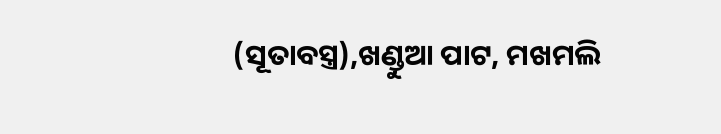(ସୂତାବସ୍ତ୍ର),ଖଣ୍ଡୁଆ ପାଟ, ମଖମଲି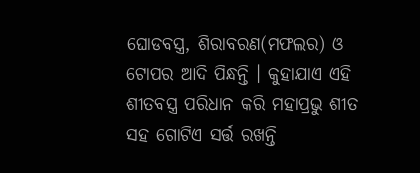ଘୋଡବସ୍ତ୍ର, ଶିରାବରଣ(ମଫଲର) ଓ ଟୋପର ଆଦି ପିନ୍ଧନ୍ତି । କୁହାଯାଏ ଏହି ଶୀତବସ୍ତ୍ର ପରିଧାନ କରି ମହାପ୍ରଭୁ ଶୀତ ସହ ଗୋଟିଏ ସର୍ତ୍ତ ରଖନ୍ତି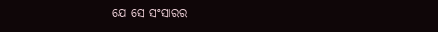ଯେ ସେ ସଂସାରର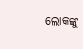ଲୋକଙ୍କୁ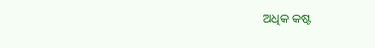ଅଧିକ କଷ୍ଟ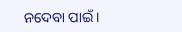ନଦେବା ପାଇଁ ।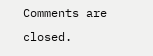Comments are closed.